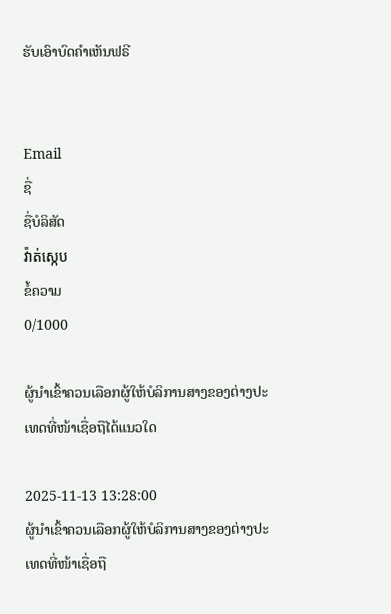ຮັບເອົາບົດຄຳເຫັນຟຣີ


Email
ຊື່
ຊື່ບໍລິສັດ
វ៉ាត់ស្កេប
ຂໍ້ຄວາມ
0/1000

ຜູ້ນຳເຂົ້າຄວນເລືອກຜູ້ໃຫ້ບໍລິການສາງຂອງຕ່າງປະເທດທີ່ໜ້າເຊື່ອຖືໄດ້ແນວໃດ

2025-11-13 13:28:00
ຜູ້ນຳເຂົ້າຄວນເລືອກຜູ້ໃຫ້ບໍລິການສາງຂອງຕ່າງປະເທດທີ່ໜ້າເຊື່ອຖື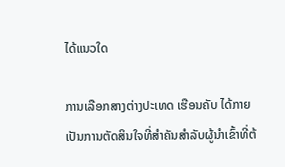ໄດ້ແນວໃດ

ການເລືອກສາງຕ່າງປະເທດ ເຮືອນຄັບ ໄດ້ກາຍເປັນການຕັດສິນໃຈທີ່ສຳຄັນສຳລັບຜູ້ນຳເຂົ້າທີ່ຕ້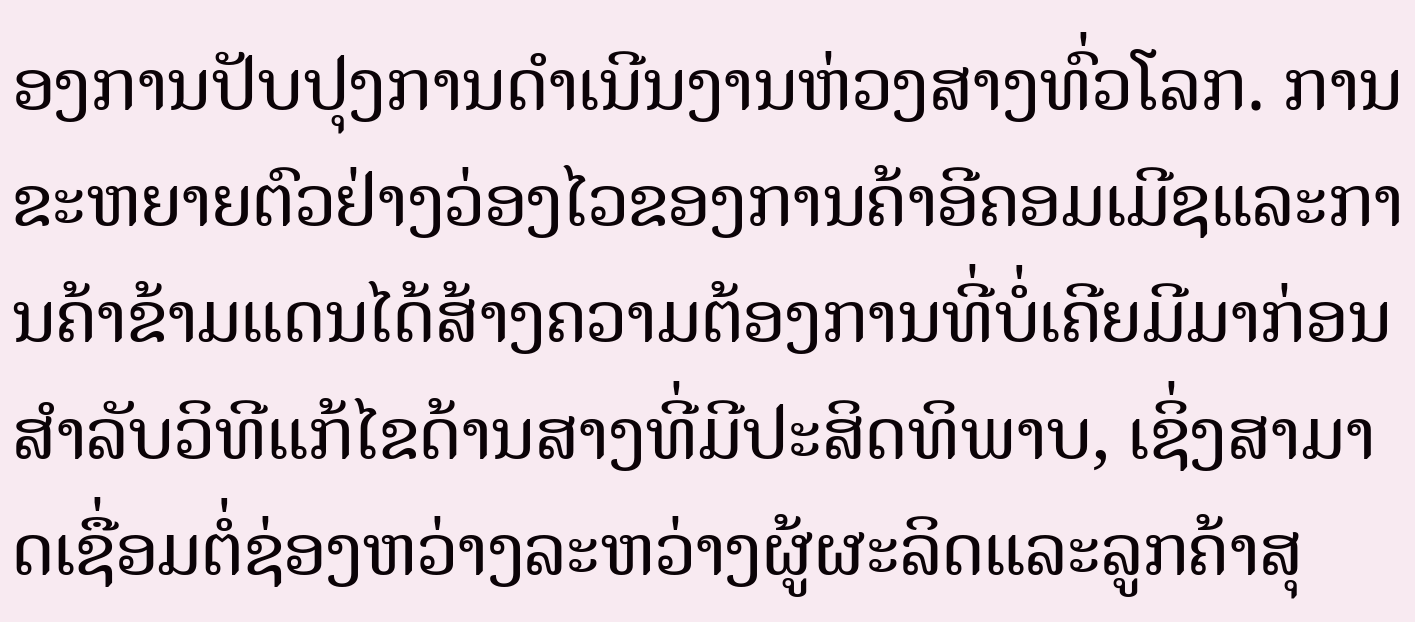ອງການປັບປຸງການດຳເນີນງານຫ່ວງສາງທົ່ວໂລກ. ການຂະຫຍາຍຕົວຢ່າງວ່ອງໄວຂອງການຄ້າອີຄອມເມີຊແລະການຄ້າຂ້າມແດນໄດ້ສ້າງຄວາມຕ້ອງການທີ່ບໍ່ເຄີຍມີມາກ່ອນສຳລັບວິທີແກ້ໄຂດ້ານສາງທີ່ມີປະສິດທິພາບ, ເຊິ່ງສາມາດເຊື່ອມຕໍ່ຊ່ອງຫວ່າງລະຫວ່າງຜູ້ຜະລິດແລະລູກຄ້າສຸ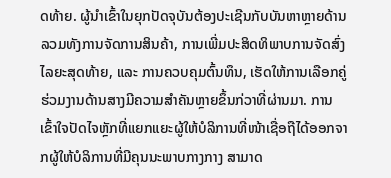ດທ້າຍ. ຜູ້ນຳເຂົ້າໃນຍຸກປັດຈຸບັນຕ້ອງປະເຊີນກັບບັນຫາຫຼາຍດ້ານ ລວມທັງການຈັດການສິນຄ້າ, ການເພີ່ມປະສິດທິພາບການຈັດສົ່ງໄລຍະສຸດທ້າຍ, ແລະ ການຄວບຄຸມຕົ້ນທຶນ, ເຮັດໃຫ້ການເລືອກຄູ່ຮ່ວມງານດ້ານສາງມີຄວາມສຳຄັນຫຼາຍຂຶ້ນກ່ວາທີ່ຜ່ານມາ. ການເຂົ້າໃຈປັດໄຈຫຼັກທີ່ແຍກແຍະຜູ້ໃຫ້ບໍລິການທີ່ໜ້າເຊື່ອຖືໄດ້ອອກຈາກຜູ້ໃຫ້ບໍລິການທີ່ມີຄຸນນະພາບກາງກາງ ສາມາດ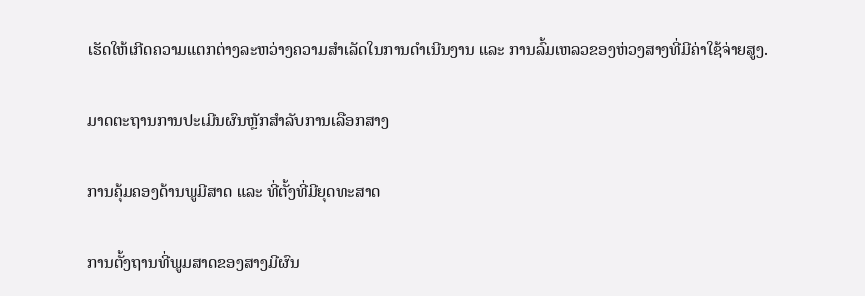ເຮັດໃຫ້ເກີດຄວາມແຕກຕ່າງລະຫວ່າງຄວາມສຳເລັດໃນການດຳເນີນງານ ແລະ ການລົ້ມເຫລວຂອງຫ່ວງສາງທີ່ມີຄ່າໃຊ້ຈ່າຍສູງ.

ມາດຕະຖານການປະເມີນຜົນຫຼັກສຳລັບການເລືອກສາງ

ການຄຸ້ມຄອງດ້ານພູມີສາດ ແລະ ທີ່ຕັ້ງທີ່ມີຍຸດທະສາດ

ການຕັ້ງຖານທີ່ພູມສາດຂອງສາງມີຜົນ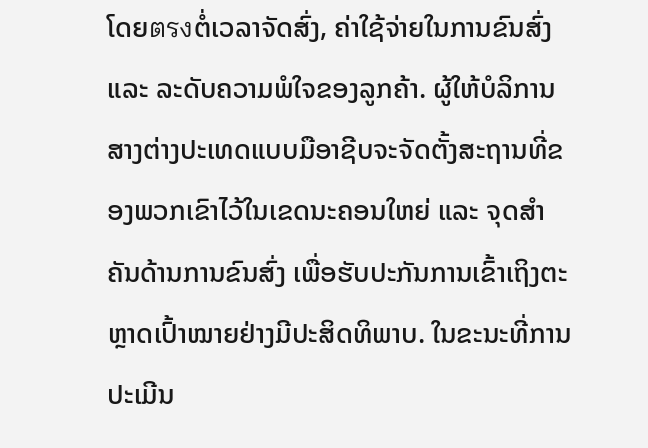ໂດຍตรงຕໍ່ເວລາຈັດສົ່ງ, ຄ່າໃຊ້ຈ່າຍໃນການຂົນສົ່ງ ແລະ ລະດັບຄວາມພໍໃຈຂອງລູກຄ້າ. ຜູ້ໃຫ້ບໍລິການສາງຕ່າງປະເທດແບບມືອາຊີບຈະຈັດຕັ້ງສະຖານທີ່ຂອງພວກເຂົາໄວ້ໃນເຂດນະຄອນໃຫຍ່ ແລະ ຈຸດສຳຄັນດ້ານການຂົນສົ່ງ ເພື່ອຮັບປະກັນການເຂົ້າເຖິງຕະຫຼາດເປົ້າໝາຍຢ່າງມີປະສິດທິພາບ. ໃນຂະນະທີ່ການປະເມີນ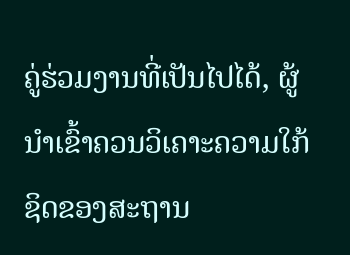ຄູ່ຮ່ວມງານທີ່ເປັນໄປໄດ້, ຜູ້ນຳເຂົ້າຄວນວິເຄາະຄວາມໃກ້ຊິດຂອງສະຖານ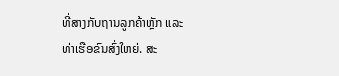ທີ່ສາງກັບຖານລູກຄ້າຫຼັກ ແລະ ທ່າເຮືອຂົນສົ່ງໃຫຍ່. ສະ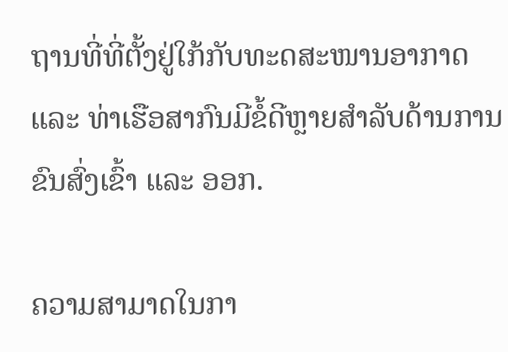ຖານທີ່ທີ່ຕັ້ງຢູ່ໃກ້ກັບທະດສະໜານອາກາດ ແລະ ທ່າເຮືອສາກົນມີຂໍ້ດີຫຼາຍສຳລັບດ້ານການຂົນສົ່ງເຂົ້າ ແລະ ອອກ.

ຄວາມສາມາດໃນກາ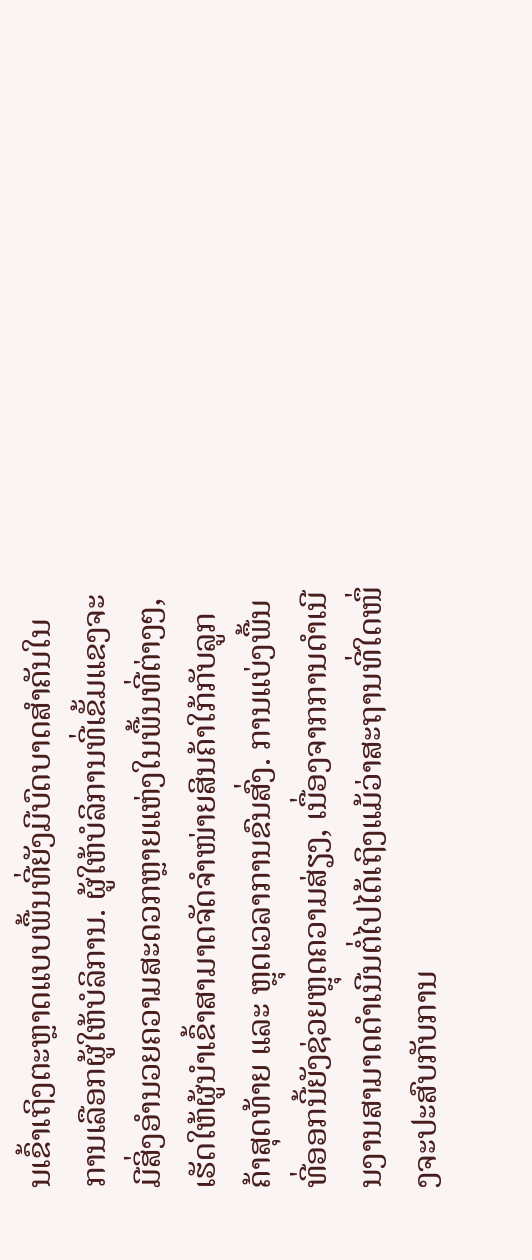ນເຂົ້າເຖິງຕະຫຼາດແບບພື້ນທີ່ຍັງມີບົດບາດສຳຄັນໃນການເລືອກຜູ້ໃຫ້ບໍລິການ. ຜູ້ໃຫ້ບໍລິການທີ່ເຂັ້ມແຂງຈະມີສິ່ງອຳນວຍຄວາມສະດວກຫຼາຍແຫ່ງໃນພື້ນທີ່ຕ່າງໆ, ເຮັດໃຫ້ຜູ້ນຳເຂົ້າສາມາດຈັດຈຳໜ່າຍສິນຄ້າໃກ້ກັບລູກຄ້າສຸດທ້າຍ ແລະ ຫຼຸດເວລາການຂົນສົ່ງ. ການແບ່ງພື້ນທີ່ອອກນີ້ຍັງຊ່ວຍຫຼຸດຄວາມສ່ຽງ, ເນື່ອງຈາກການດຳເນີນງານສາມາດດຳເນີນຕໍ່ໄປໄດ້ເຖິງແມ້ວ່າສະຖານທີ່ໃດໜຶ່ງຈະປະສົບກັບການ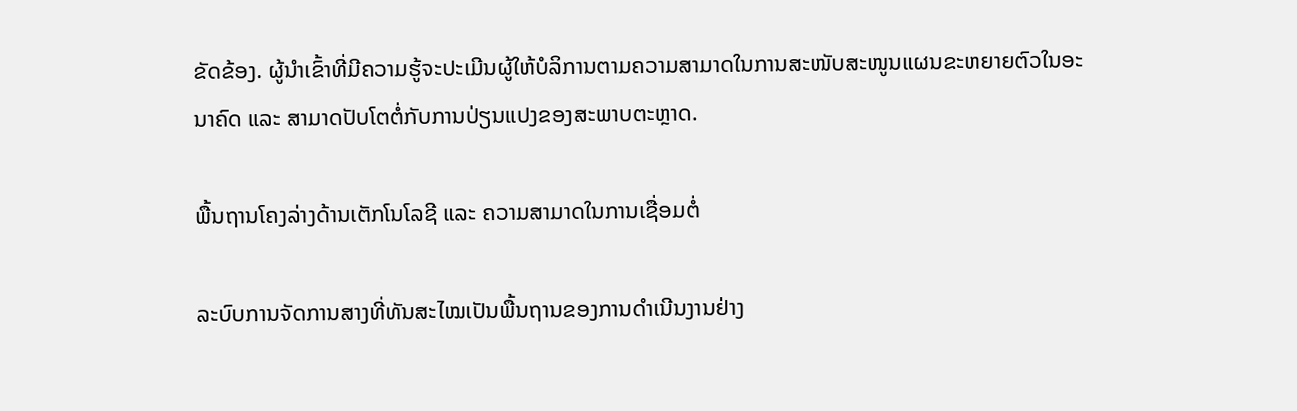ຂັດຂ້ອງ. ຜູ້ນຳເຂົ້າທີ່ມີຄວາມຮູ້ຈະປະເມີນຜູ້ໃຫ້ບໍລິການຕາມຄວາມສາມາດໃນການສະໜັບສະໜູນແຜນຂະຫຍາຍຕົວໃນອະນາຄົດ ແລະ ສາມາດປັບໂຕຕໍ່ກັບການປ່ຽນແປງຂອງສະພາບຕະຫຼາດ.

ພື້ນຖານໂຄງລ່າງດ້ານເຕັກໂນໂລຊີ ແລະ ຄວາມສາມາດໃນການເຊື່ອມຕໍ່

ລະບົບການຈັດການສາງທີ່ທັນສະໄໝເປັນພື້ນຖານຂອງການດຳເນີນງານຢ່າງ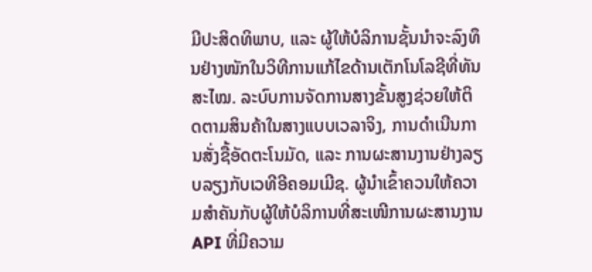ມີປະສິດທິພາບ, ແລະ ຜູ້ໃຫ້ບໍລິການຊັ້ນນຳຈະລົງທຶນຢ່າງໜັກໃນວິທີການແກ້ໄຂດ້ານເຕັກໂນໂລຊີທີ່ທັນສະໄໝ. ລະບົບການຈັດການສາງຂັ້ນສູງຊ່ວຍໃຫ້ຕິດຕາມສິນຄ້າໃນສາງແບບເວລາຈິງ, ການດຳເນີນການສັ່ງຊື້ອັດຕະໂນມັດ, ແລະ ການຜະສານງານຢ່າງລຽບລຽງກັບເວທີອີຄອມເມີຊ. ຜູ້ນຳເຂົ້າຄວນໃຫ້ຄວາມສຳຄັນກັບຜູ້ໃຫ້ບໍລິການທີ່ສະເໜີການຜະສານງານ API ທີ່ມີຄວາມ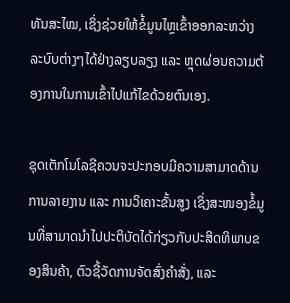ທັນສະໄໝ, ເຊິ່ງຊ່ວຍໃຫ້ຂໍ້ມູນໄຫຼເຂົ້າອອກລະຫວ່າງລະບົບຕ່າງໆໄດ້ຢ່າງລຽບລຽງ ແລະ ຫຼຸດຜ່ອນຄວາມຕ້ອງການໃນການເຂົ້າໄປແກ້ໄຂດ້ວຍຕົນເອງ.

ຊຸດເຕັກໂນໂລຊີຄວນຈະປະກອບມີຄວາມສາມາດດ້ານການລາຍງານ ແລະ ການວິເຄາະຂັ້ນສູງ ເຊິ່ງສະໜອງຂໍ້ມູນທີ່ສາມາດນຳໄປປະຕິບັດໄດ້ກ່ຽວກັບປະສິດທິພາບຂອງສິນຄ້າ, ຕົວຊີ້ວັດການຈັດສົ່ງຄຳສັ່ງ, ແລະ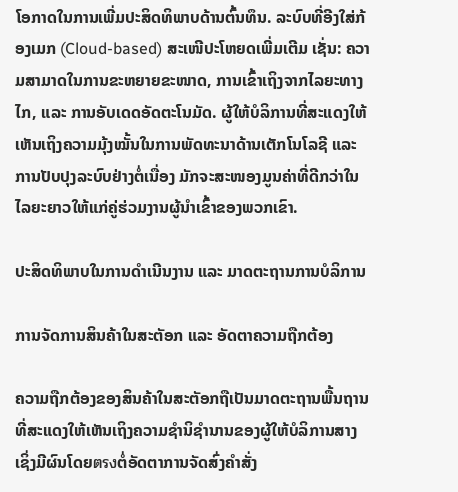ໂອກາດໃນການເພີ່ມປະສິດທິພາບດ້ານຕົ້ນທຶນ. ລະບົບທີ່ອີງໃສ່ກ້ອງເມກ (Cloud-based) ສະເໜີປະໂຫຍດເພີ່ມເຕີມ ເຊັ່ນ: ຄວາມສາມາດໃນການຂະຫຍາຍຂະໜາດ, ການເຂົ້າເຖິງຈາກໄລຍະທາງໄກ, ແລະ ການອັບເດດອັດຕະໂນມັດ. ຜູ້ໃຫ້ບໍລິການທີ່ສະແດງໃຫ້ເຫັນເຖິງຄວາມມຸ້ງໝັ້ນໃນການພັດທະນາດ້ານເຕັກໂນໂລຊີ ແລະ ການປັບປຸງລະບົບຢ່າງຕໍ່ເນື່ອງ ມັກຈະສະໜອງມູນຄ່າທີ່ດີກວ່າໃນໄລຍະຍາວໃຫ້ແກ່ຄູ່ຮ່ວມງານຜູ້ນຳເຂົ້າຂອງພວກເຂົາ.

ປະສິດທິພາບໃນການດຳເນີນງານ ແລະ ມາດຕະຖານການບໍລິການ

ການຈັດການສິນຄ້າໃນສະຕັອກ ແລະ ອັດຕາຄວາມຖືກຕ້ອງ

ຄວາມຖືກຕ້ອງຂອງສິນຄ້າໃນສະຕັອກຖືເປັນມາດຕະຖານພື້ນຖານທີ່ສະແດງໃຫ້ເຫັນເຖິງຄວາມຊຳນິຊຳນານຂອງຜູ້ໃຫ້ບໍລິການສາງ ເຊິ່ງມີຜົນໂດຍตรงຕໍ່ອັດຕາການຈັດສົ່ງຄຳສັ່ງ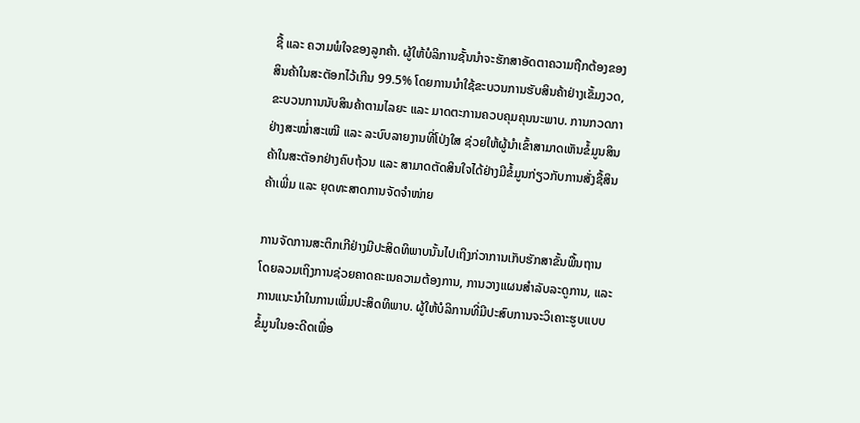ຊື້ ແລະ ຄວາມພໍໃຈຂອງລູກຄ້າ. ຜູ້ໃຫ້ບໍລິການຊັ້ນນຳຈະຮັກສາອັດຕາຄວາມຖືກຕ້ອງຂອງສິນຄ້າໃນສະຕັອກໄວ້ເກີນ 99.5% ໂດຍການນຳໃຊ້ຂະບວນການຮັບສິນຄ້າຢ່າງເຂັ້ມງວດ, ຂະບວນການນັບສິນຄ້າຕາມໄລຍະ ແລະ ມາດຕະການຄວບຄຸມຄຸນນະພາບ. ການກວດກາຢ່າງສະໝໍ່າສະເໝີ ແລະ ລະບົບລາຍງານທີ່ໂປ່ງໃສ ຊ່ວຍໃຫ້ຜູ້ນຳເຂົ້າສາມາດເຫັນຂໍ້ມູນສິນຄ້າໃນສະຕັອກຢ່າງຄົບຖ້ວນ ແລະ ສາມາດຕັດສິນໃຈໄດ້ຢ່າງມີຂໍ້ມູນກ່ຽວກັບການສັ່ງຊື້ສິນຄ້າເພີ່ມ ແລະ ຍຸດທະສາດການຈັດຈຳໜ່າຍ

ການຈັດການສະຕິກເກີຢ່າງມີປະສິດທິພາບນັ້ນໄປເຖິງກ່ວາການເກັບຮັກສາຂັ້ນພື້ນຖານ ໂດຍລວມເຖິງການຊ່ວຍຄາດຄະເນຄວາມຕ້ອງການ, ການວາງແຜນສໍາລັບລະດູການ, ແລະ ການແນະນໍາໃນການເພີ່ມປະສິດທິພາບ. ຜູ້ໃຫ້ບໍລິການທີ່ມີປະສົບການຈະວິເຄາະຮູບແບບຂໍ້ມູນໃນອະດີດເພື່ອ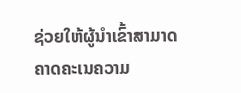ຊ່ວຍໃຫ້ຜູ້ນໍາເຂົ້າສາມາດຄາດຄະເນຄວາມ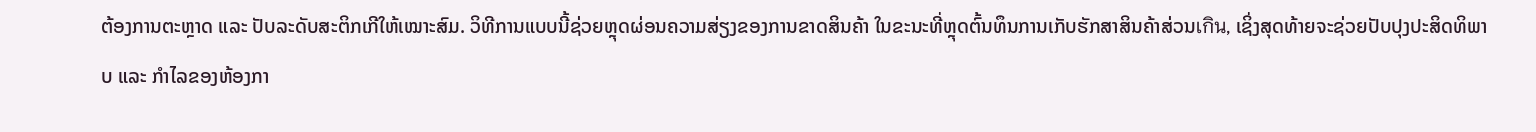ຕ້ອງການຕະຫຼາດ ແລະ ປັບລະດັບສະຕິກເກີໃຫ້ເໝາະສົມ. ວິທີການແບບນີ້ຊ່ວຍຫຼຸດຜ່ອນຄວາມສ່ຽງຂອງການຂາດສິນຄ້າ ໃນຂະນະທີ່ຫຼຸດຕົ້ນທຶນການເກັບຮັກສາສິນຄ້າສ່ວນเกิน, ເຊິ່ງສຸດທ້າຍຈະຊ່ວຍປັບປຸງປະສິດທິພາບ ແລະ ກໍາໄລຂອງຫ້ອງກາ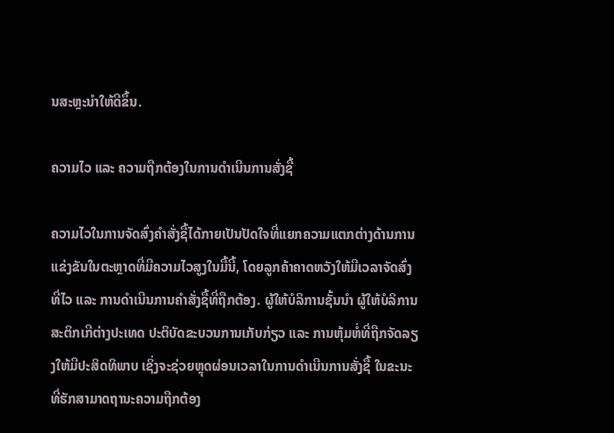ນສະຫຼະນຳໃຫ້ດີຂຶ້ນ.

ຄວາມໄວ ແລະ ຄວາມຖືກຕ້ອງໃນການດໍາເນີນການສັ່ງຊື້

ຄວາມໄວໃນການຈັດສົ່ງຄໍາສັ່ງຊື້ໄດ້ກາຍເປັນປັດໃຈທີ່ແຍກຄວາມແຕກຕ່າງດ້ານການແຂ່ງຂັນໃນຕະຫຼາດທີ່ມີຄວາມໄວສູງໃນມື້ນີ້, ໂດຍລູກຄ້າຄາດຫວັງໃຫ້ມີເວລາຈັດສົ່ງທີ່ໄວ ແລະ ການດໍາເນີນການຄໍາສັ່ງຊື້ທີ່ຖືກຕ້ອງ. ຜູ້ໃຫ້ບໍລິການຊັ້ນນໍາ ຜູ້ໃຫ້ບໍລິການສະຕິກເກີຕ່າງປະເທດ ປະຕິບັດຂະບວນການເກັບກ່ຽວ ແລະ ການຫຸ້ມຫໍ່ທີ່ຖືກຈັດລຽງໃຫ້ມີປະສິດທິພາບ ເຊິ່ງຈະຊ່ວຍຫຼຸດຜ່ອນເວລາໃນການດຳເນີນການສັ່ງຊື້ ໃນຂະນະທີ່ຮັກສາມາດຖານະຄວາມຖືກຕ້ອງ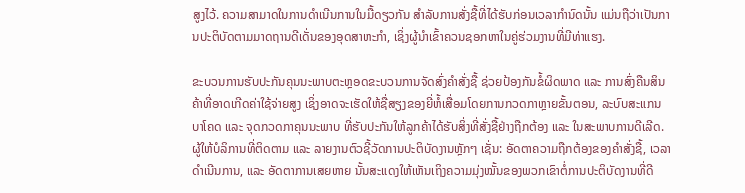ສູງໄວ້. ຄວາມສາມາດໃນການດຳເນີນການໃນມື້ດຽວກັນ ສຳລັບການສັ່ງຊື້ທີ່ໄດ້ຮັບກ່ອນເວລາກຳນົດນັ້ນ ແມ່ນຖືວ່າເປັນການປະຕິບັດຕາມມາດຖານດີເດັ່ນຂອງອຸດສາຫະກໍາ, ເຊິ່ງຜູ້ນຳເຂົ້າຄວນຊອກຫາໃນຄູ່ຮ່ວມງານທີ່ມີທ່າແຮງ.

ຂະບວນການຮັບປະກັນຄຸນນະພາບຕະຫຼອດຂະບວນການຈັດສົ່ງຄຳສັ່ງຊື້ ຊ່ວຍປ້ອງກັນຂໍ້ຜິດພາດ ແລະ ການສົ່ງຄືນສິນຄ້າທີ່ອາດເກີດຄ່າໃຊ້ຈ່າຍສູງ ເຊິ່ງອາດຈະເຮັດໃຫ້ຊື່ສຽງຂອງຍີ່ຫໍ້ເສື່ອມໂດຍການກວດກາຫຼາຍຂັ້ນຕອນ, ລະບົບສະແກນບາໂຄດ ແລະ ຈຸດກວດກາຄຸນນະພາບ ທີ່ຮັບປະກັນໃຫ້ລູກຄ້າໄດ້ຮັບສິ່ງທີ່ສັ່ງຊື້ຢ່າງຖືກຕ້ອງ ແລະ ໃນສະພາບການດີເລີດ. ຜູ້ໃຫ້ບໍລິການທີ່ຕິດຕາມ ແລະ ລາຍງານຕົວຊີ້ວັດການປະຕິບັດງານຫຼັກໆ ເຊັ່ນ: ອັດຕາຄວາມຖືກຕ້ອງຂອງຄຳສັ່ງຊື້, ເວລາດຳເນີນການ, ແລະ ອັດຕາການເສຍຫາຍ ນັ້ນສະແດງໃຫ້ເຫັນເຖິງຄວາມມຸ່ງໝັ້ນຂອງພວກເຂົາຕໍ່ການປະຕິບັດງານທີ່ດີ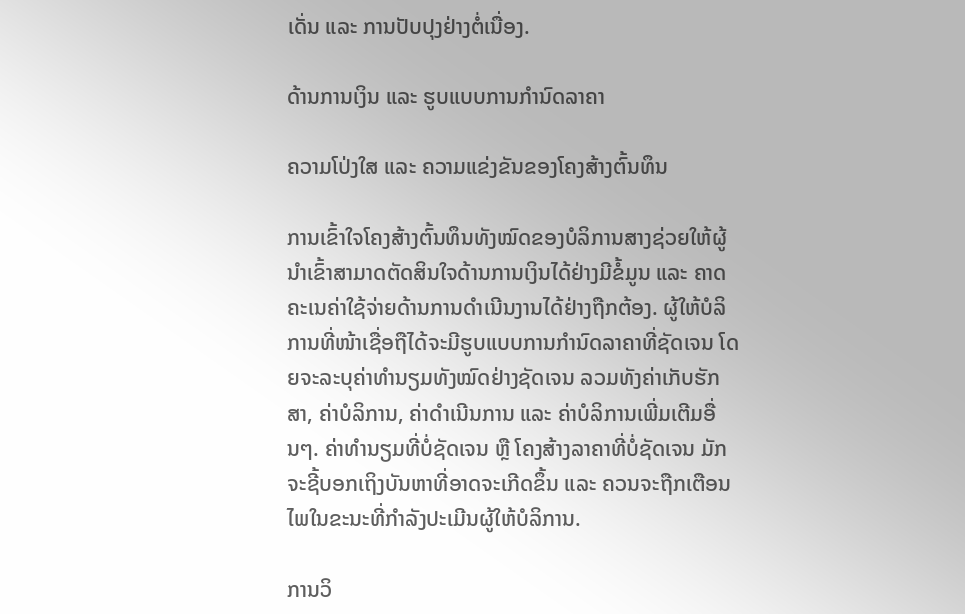ເດັ່ນ ແລະ ການປັບປຸງຢ່າງຕໍ່ເນື່ອງ.

ດ້ານການເງິນ ແລະ ຮູບແບບການກຳນົດລາຄາ

ຄວາມໂປ່ງໃສ ແລະ ຄວາມແຂ່ງຂັນຂອງໂຄງສ້າງຕົ້ນທຶນ

ການເຂົ້າໃຈໂຄງສ້າງຕົ້ນທຶນທັງໝົດຂອງບໍລິການສາງຊ່ວຍໃຫ້ຜູ້ນຳເຂົ້າສາມາດຕັດສິນໃຈດ້ານການເງິນໄດ້ຢ່າງມີຂໍ້ມູນ ແລະ ຄາດຄະເນຄ່າໃຊ້ຈ່າຍດ້ານການດຳເນີນງານໄດ້ຢ່າງຖືກຕ້ອງ. ຜູ້ໃຫ້ບໍລິການທີ່ໜ້າເຊື່ອຖືໄດ້ຈະມີຮູບແບບການກຳນົດລາຄາທີ່ຊັດເຈນ ໂດຍຈະລະບຸຄ່າທຳນຽມທັງໝົດຢ່າງຊັດເຈນ ລວມທັງຄ່າເກັບຮັກສາ, ຄ່າບໍລິການ, ຄ່າດຳເນີນການ ແລະ ຄ່າບໍລິການເພີ່ມເຕີມອື່ນໆ. ຄ່າທຳນຽມທີ່ບໍ່ຊັດເຈນ ຫຼື ໂຄງສ້າງລາຄາທີ່ບໍ່ຊັດເຈນ ມັກຈະຊີ້ບອກເຖິງບັນຫາທີ່ອາດຈະເກີດຂຶ້ນ ແລະ ຄວນຈະຖືກເຕືອນໄພໃນຂະນະທີ່ກຳລັງປະເມີນຜູ້ໃຫ້ບໍລິການ.

ການວິ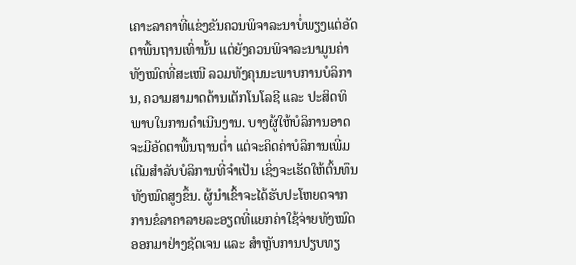ເຄາະລາຄາທີ່ແຂ່ງຂັນຄວນພິຈາລະນາບໍ່ພຽງແຕ່ອັດຕາພື້ນຖານເທົ່ານັ້ນ ແຕ່ຍັງຄວນພິຈາລະນາມູນຄ່າທັງໝົດທີ່ສະເໜີ ລວມທັງຄຸນນະພາບການບໍລິການ, ຄວາມສາມາດດ້ານເຕັກໂນໂລຊີ ແລະ ປະສິດທິພາບໃນການດຳເນີນງານ. ບາງຜູ້ໃຫ້ບໍລິການອາດຈະມີອັດຕາພື້ນຖານຕ່ຳ ແຕ່ຈະຄິດຄ່າບໍລິການເພີ່ມເຕີມສຳລັບບໍລິການທີ່ຈຳເປັນ ເຊິ່ງຈະເຮັດໃຫ້ຕົ້ນທຶນທັງໝົດສູງຂຶ້ນ. ຜູ້ນຳເຂົ້າຈະໄດ້ຮັບປະໂຫຍດຈາກການຂໍລາຄາລາຍລະອຽດທີ່ແຍກຄ່າໃຊ້ຈ່າຍທັງໝົດອອກມາຢ່າງຊັດເຈນ ແລະ ສຳຫຼັບການປຽບທຽ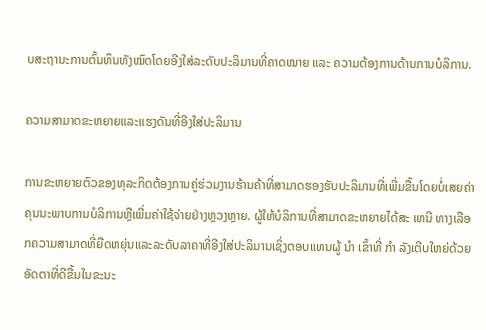ບສະຖານະການຕົ້ນທຶນທັງໝົດໂດຍອີງໃສ່ລະດັບປະລິມານທີ່ຄາດໝາຍ ແລະ ຄວາມຕ້ອງການດ້ານການບໍລິການ.

ຄວາມສາມາດຂະຫຍາຍແລະແຮງດັນທີ່ອີງໃສ່ປະລິມານ

ການຂະຫຍາຍຕົວຂອງທຸລະກິດຕ້ອງການຄູ່ຮ່ວມງານຮ້ານຄ້າທີ່ສາມາດຮອງຮັບປະລິມານທີ່ເພີ່ມຂື້ນໂດຍບໍ່ເສຍຄ່າຄຸນນະພາບການບໍລິການຫຼືເພີ່ມຄ່າໃຊ້ຈ່າຍຢ່າງຫຼວງຫຼາຍ. ຜູ້ໃຫ້ບໍລິການທີ່ສາມາດຂະຫຍາຍໄດ້ສະ ເຫນີ ທາງເລືອກຄວາມສາມາດທີ່ຍືດຫຍຸ່ນແລະລະດັບລາຄາທີ່ອີງໃສ່ປະລິມານເຊິ່ງຕອບແທນຜູ້ ນໍາ ເຂົ້າທີ່ ກໍາ ລັງເຕີບໃຫຍ່ດ້ວຍອັດຕາທີ່ດີຂື້ນໃນຂະນະ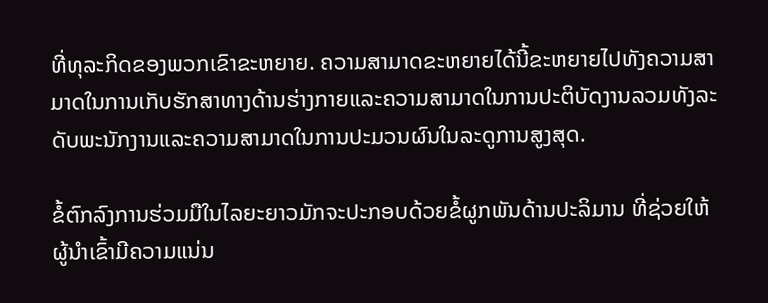ທີ່ທຸລະກິດຂອງພວກເຂົາຂະຫຍາຍ. ຄວາມສາມາດຂະຫຍາຍໄດ້ນີ້ຂະຫຍາຍໄປທັງຄວາມສາມາດໃນການເກັບຮັກສາທາງດ້ານຮ່າງກາຍແລະຄວາມສາມາດໃນການປະຕິບັດງານລວມທັງລະດັບພະນັກງານແລະຄວາມສາມາດໃນການປະມວນຜົນໃນລະດູການສູງສຸດ.

ຂໍ້ຕົກລົງການຮ່ວມມືໃນໄລຍະຍາວມັກຈະປະກອບດ້ວຍຂໍ້ຜູກພັນດ້ານປະລິມານ ທີ່ຊ່ວຍໃຫ້ຜູ້ນຳເຂົ້າມີຄວາມແນ່ນ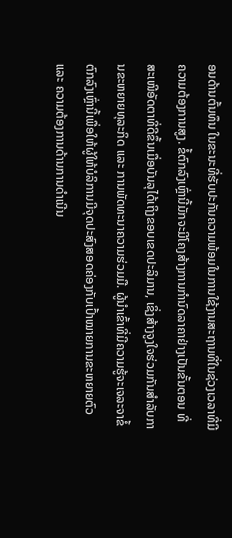ອນດ້ານຕົ້ນທຶນ ໃນຂະນະທີ່ຮັບປະກັນຄວາມພ້ອມໃນການໃຊ້ງານສະຖານທີ່ໃນຊ່ວງເວລາທີ່ມີຄວາມຕ້ອງການສູງ. ຂໍ້ຕົກລົງເຫຼົ່ານີ້ມັກຈະມີໂຄງສ້າງການກຳນົດລາຄາຢ່າງເປັນຂັ້ນຕອນ ທີ່ສະເໜີອັດຕາທີ່ດີຂຶ້ນເມື່ອບັນລຸໄດ້ເຖິງຂອບເຂດປະລິມານ, ເຊິ່ງສ້າງຈູງໃຈຮ່ວມກັນສຳລັບການຂະຫຍາຍທຸລະກິດ ແລະ ການພັດທະນາຄວາມຮ່ວມມື. ຜູ້ນຳເຂົ້າທີ່ມີຄວາມຮູ້ຈະເຈລະຈາຂໍ້ຕົກລົງເຫຼົ່ານີ້ເພື່ອໃຫ້ຜູ້ໃຫ້ບໍລິການມີຈຸດປະສົງສອດຄ່ອງກັບເປົ້າໝາຍການຂະຫຍາຍຕົວ ແລະ ຄວາມຕ້ອງການດ້ານການດຳເນີນ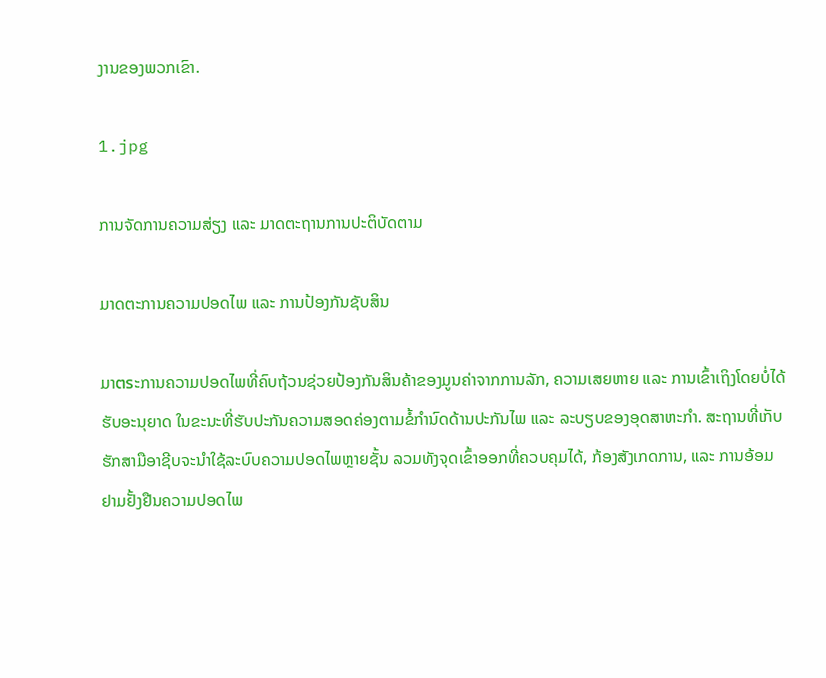ງານຂອງພວກເຂົາ.

1.jpg

ການຈັດການຄວາມສ່ຽງ ແລະ ມາດຕະຖານການປະຕິບັດຕາມ

ມາດຕະການຄວາມປອດໄພ ແລະ ການປ້ອງກັນຊັບສິນ

ມາตรະການຄວາມປອດໄພທີ່ຄົບຖ້ວນຊ່ວຍປ້ອງກັນສິນຄ້າຂອງມູນຄ່າຈາກການລັກ, ຄວາມເສຍຫາຍ ແລະ ການເຂົ້າເຖິງໂດຍບໍ່ໄດ້ຮັບອະນຸຍາດ ໃນຂະນະທີ່ຮັບປະກັນຄວາມສອດຄ່ອງຕາມຂໍ້ກໍານົດດ້ານປະກັນໄພ ແລະ ລະບຽບຂອງອຸດສາຫະກໍາ. ສະຖານທີ່ເກັບຮັກສາມືອາຊີບຈະນໍາໃຊ້ລະບົບຄວາມປອດໄພຫຼາຍຊັ້ນ ລວມທັງຈຸດເຂົ້າອອກທີ່ຄວບຄຸມໄດ້, ກ້ອງສັງເກດການ, ແລະ ການອ້ອມຢາມຢັ້ງຢືນຄວາມປອດໄພ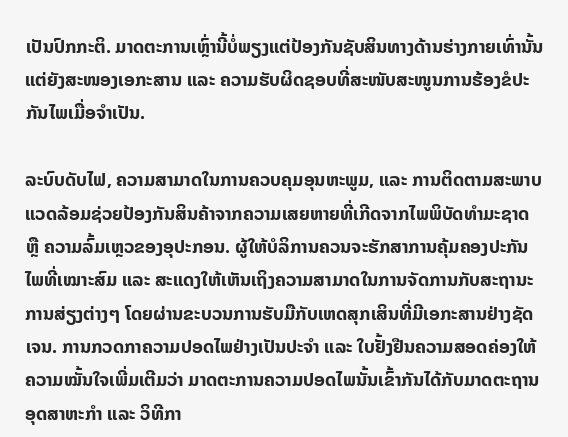ເປັນປົກກະຕິ. ມາດຕະການເຫຼົ່ານີ້ບໍ່ພຽງແຕ່ປ້ອງກັນຊັບສິນທາງດ້ານຮ່າງກາຍເທົ່ານັ້ນ ແຕ່ຍັງສະໜອງເອກະສານ ແລະ ຄວາມຮັບຜິດຊອບທີ່ສະໜັບສະໜູນການຮ້ອງຂໍປະກັນໄພເມື່ອຈໍາເປັນ.

ລະບົບດັບໄຟ, ຄວາມສາມາດໃນການຄວບຄຸມອຸນຫະພູມ, ແລະ ການຕິດຕາມສະພາບແວດລ້ອມຊ່ວຍປ້ອງກັນສິນຄ້າຈາກຄວາມເສຍຫາຍທີ່ເກີດຈາກໄພພິບັດທຳມະຊາດ ຫຼື ຄວາມລົ້ມເຫຼວຂອງອຸປະກອນ. ຜູ້ໃຫ້ບໍລິການຄວນຈະຮັກສາການຄຸ້ມຄອງປະກັນໄພທີ່ເໝາະສົມ ແລະ ສະແດງໃຫ້ເຫັນເຖິງຄວາມສາມາດໃນການຈັດການກັບສະຖານະການສ່ຽງຕ່າງໆ ໂດຍຜ່ານຂະບວນການຮັບມືກັບເຫດສຸກເສິນທີ່ມີເອກະສານຢ່າງຊັດເຈນ. ການກວດກາຄວາມປອດໄພຢ່າງເປັນປະຈຳ ແລະ ໃບຢັ້ງຢືນຄວາມສອດຄ່ອງໃຫ້ຄວາມໝັ້ນໃຈເພີ່ມເຕີມວ່າ ມາດຕະການຄວາມປອດໄພນັ້ນເຂົ້າກັນໄດ້ກັບມາດຕະຖານອຸດສາຫະກໍາ ແລະ ວິທີກາ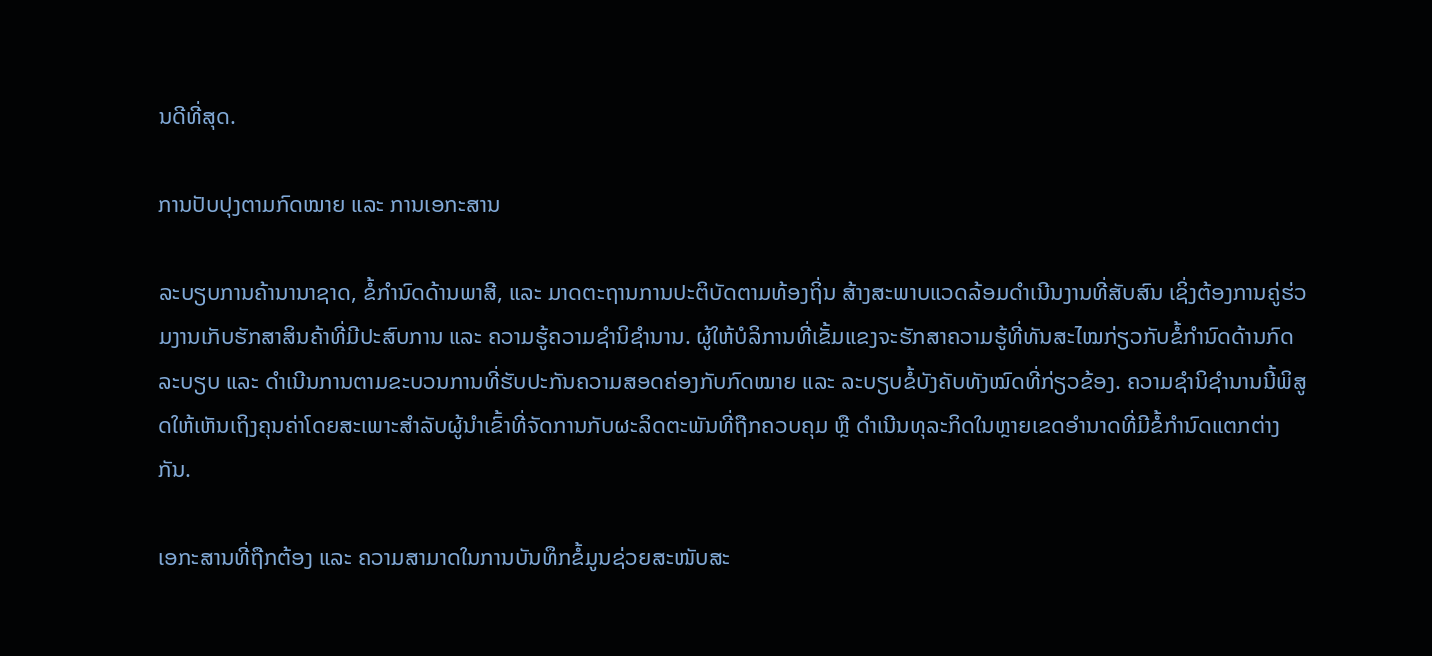ນດີທີ່ສຸດ.

ການປັບປຸງຕາມກົດໝາຍ ແລະ ການເອກະສານ

ລະບຽບການຄ້ານານາຊາດ, ຂໍ້ກຳນົດດ້ານພາສີ, ແລະ ມາດຕະຖານການປະຕິບັດຕາມທ້ອງຖິ່ນ ສ້າງສະພາບແວດລ້ອມດຳເນີນງານທີ່ສັບສົນ ເຊິ່ງຕ້ອງການຄູ່ຮ່ວມງານເກັບຮັກສາສິນຄ້າທີ່ມີປະສົບການ ແລະ ຄວາມຮູ້ຄວາມຊຳນິຊຳນານ. ຜູ້ໃຫ້ບໍລິການທີ່ເຂັ້ມແຂງຈະຮັກສາຄວາມຮູ້ທີ່ທັນສະໄໝກ່ຽວກັບຂໍ້ກຳນົດດ້ານກົດລະບຽບ ແລະ ດຳເນີນການຕາມຂະບວນການທີ່ຮັບປະກັນຄວາມສອດຄ່ອງກັບກົດໝາຍ ແລະ ລະບຽບຂໍ້ບັງຄັບທັງໝົດທີ່ກ່ຽວຂ້ອງ. ຄວາມຊຳນິຊຳນານນີ້ພິສູດໃຫ້ເຫັນເຖິງຄຸນຄ່າໂດຍສະເພາະສຳລັບຜູ້ນຳເຂົ້າທີ່ຈັດການກັບຜະລິດຕະພັນທີ່ຖືກຄວບຄຸມ ຫຼື ດຳເນີນທຸລະກິດໃນຫຼາຍເຂດອຳນາດທີ່ມີຂໍ້ກຳນົດແຕກຕ່າງກັນ.

ເອກະສານທີ່ຖືກຕ້ອງ ແລະ ຄວາມສາມາດໃນການບັນທຶກຂໍ້ມູນຊ່ວຍສະໜັບສະ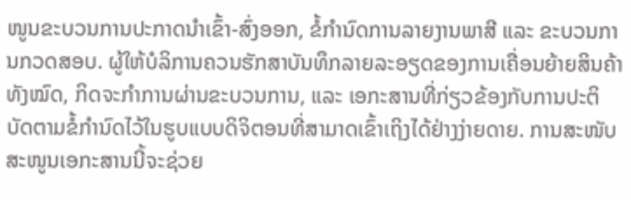ໜູນຂະບວນການປະກາດນຳເຂົ້າ-ສົ່ງອອກ, ຂໍ້ກຳນົດການລາຍງານພາສີ ແລະ ຂະບວນການກວດສອບ. ຜູ້ໃຫ້ບໍລິການຄວນຮັກສາບັນທຶກລາຍລະອຽດຂອງການເຄື່ອນຍ້າຍສິນຄ້າທັງໝົດ, ກິດຈະກຳການຜ່ານຂະບວນການ, ແລະ ເອກະສານທີ່ກ່ຽວຂ້ອງກັບການປະຕິບັດຕາມຂໍ້ກຳນົດໄວ້ໃນຮູບແບບດິຈິຕອນທີ່ສາມາດເຂົ້າເຖິງໄດ້ຢ່າງງ່າຍດາຍ. ການສະໜັບສະໜູນເອກະສານນີ້ຈະຊ່ວຍ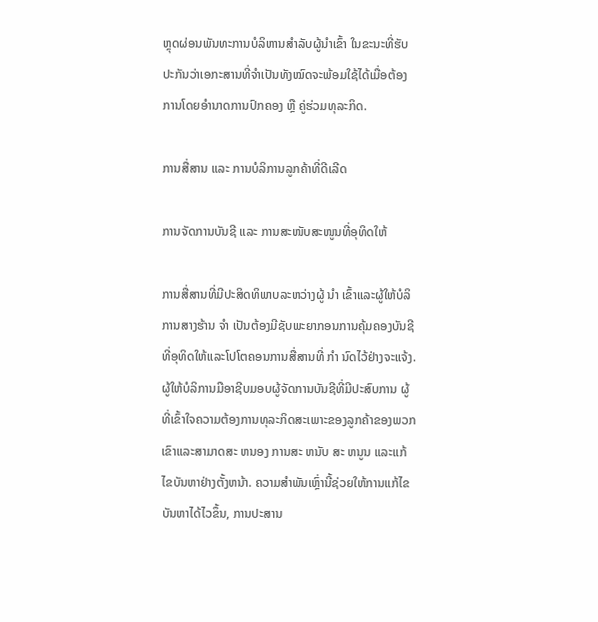ຫຼຸດຜ່ອນພັນທະການບໍລິຫານສຳລັບຜູ້ນຳເຂົ້າ ໃນຂະນະທີ່ຮັບປະກັນວ່າເອກະສານທີ່ຈຳເປັນທັງໝົດຈະພ້ອມໃຊ້ໄດ້ເມື່ອຕ້ອງການໂດຍອຳນາດການປົກຄອງ ຫຼື ຄູ່ຮ່ວມທຸລະກິດ.

ການສື່ສານ ແລະ ການບໍລິການລູກຄ້າທີ່ດີເລີດ

ການຈັດການບັນຊີ ແລະ ການສະໜັບສະໜູນທີ່ອຸທິດໃຫ້

ການສື່ສານທີ່ມີປະສິດທິພາບລະຫວ່າງຜູ້ ນໍາ ເຂົ້າແລະຜູ້ໃຫ້ບໍລິການສາງຮ້ານ ຈໍາ ເປັນຕ້ອງມີຊັບພະຍາກອນການຄຸ້ມຄອງບັນຊີທີ່ອຸທິດໃຫ້ແລະໂປໂຕຄອນການສື່ສານທີ່ ກໍາ ນົດໄວ້ຢ່າງຈະແຈ້ງ. ຜູ້ໃຫ້ບໍລິການມືອາຊີບມອບຜູ້ຈັດການບັນຊີທີ່ມີປະສົບການ ຜູ້ທີ່ເຂົ້າໃຈຄວາມຕ້ອງການທຸລະກິດສະເພາະຂອງລູກຄ້າຂອງພວກເຂົາແລະສາມາດສະ ຫນອງ ການສະ ຫນັບ ສະ ຫນູນ ແລະແກ້ໄຂບັນຫາຢ່າງຕັ້ງຫນ້າ. ຄວາມສໍາພັນເຫຼົ່ານີ້ຊ່ວຍໃຫ້ການແກ້ໄຂບັນຫາໄດ້ໄວຂຶ້ນ, ການປະສານ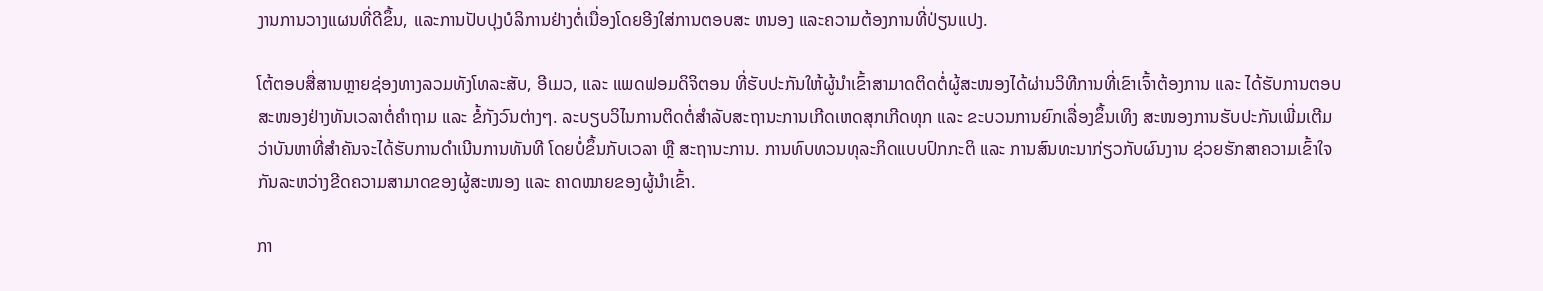ງານການວາງແຜນທີ່ດີຂຶ້ນ, ແລະການປັບປຸງບໍລິການຢ່າງຕໍ່ເນື່ອງໂດຍອີງໃສ່ການຕອບສະ ຫນອງ ແລະຄວາມຕ້ອງການທີ່ປ່ຽນແປງ.

ໂຕ້ຕອບສື່ສານຫຼາຍຊ່ອງທາງລວມທັງໂທລະສັບ, ອີເມວ, ແລະ ແພດຟອມດິຈິຕອນ ທີ່ຮັບປະກັນໃຫ້ຜູ້ນຳເຂົ້າສາມາດຕິດຕໍ່ຜູ້ສະໜອງໄດ້ຜ່ານວິທີການທີ່ເຂົາເຈົ້າຕ້ອງການ ແລະ ໄດ້ຮັບການຕອບສະໜອງຢ່າງທັນເວລາຕໍ່ຄຳຖາມ ແລະ ຂໍ້ກັງວົນຕ່າງໆ. ລະບຽບວິໄນການຕິດຕໍ່ສຳລັບສະຖານະການເກີດເຫດສຸກເກີດທຸກ ແລະ ຂະບວນການຍົກເລື່ອງຂຶ້ນເທິງ ສະໜອງການຮັບປະກັນເພີ່ມເຕີມວ່າບັນຫາທີ່ສຳຄັນຈະໄດ້ຮັບການດຳເນີນການທັນທີ ໂດຍບໍ່ຂຶ້ນກັບເວລາ ຫຼື ສະຖານະການ. ການທົບທວນທຸລະກິດແບບປົກກະຕິ ແລະ ການສົນທະນາກ່ຽວກັບຜົນງານ ຊ່ວຍຮັກສາຄວາມເຂົ້າໃຈກັນລະຫວ່າງຂີດຄວາມສາມາດຂອງຜູ້ສະໜອງ ແລະ ຄາດໝາຍຂອງຜູ້ນຳເຂົ້າ.

ກາ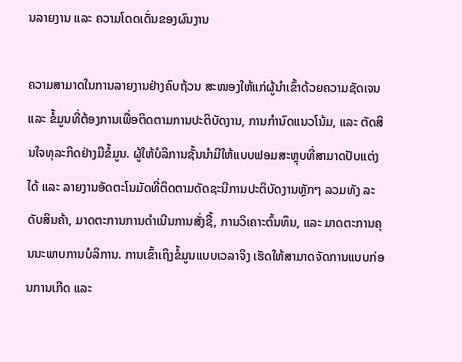ນລາຍງານ ແລະ ຄວາມໂດດເດັ່ນຂອງຜົນງານ

ຄວາມສາມາດໃນການລາຍງານຢ່າງຄົບຖ້ວນ ສະໜອງໃຫ້ແກ່ຜູ້ນຳເຂົ້າດ້ວຍຄວາມຊັດເຈນ ແລະ ຂໍ້ມູນທີ່ຕ້ອງການເພື່ອຕິດຕາມການປະຕິບັດງານ, ການກຳນົດແນວໂນ້ມ, ແລະ ຕັດສິນໃຈທຸລະກິດຢ່າງມີຂໍ້ມູນ. ຜູ້ໃຫ້ບໍລິການຊັ້ນນຳມີໃຫ້ແບບຟອມສະຫຼຸບທີ່ສາມາດປັບແຕ່ງໄດ້ ແລະ ລາຍງານອັດຕະໂນມັດທີ່ຕິດຕາມດັດຊະນີການປະຕິບັດງານຫຼັກໆ ລວມທັງ ລະດັບສິນຄ້າ, ມາດຕະການການດຳເນີນການສັ່ງຊື້, ການວິເຄາະຕົ້ນທຶນ, ແລະ ມາດຕະການຄຸນນະພາບການບໍລິການ. ການເຂົ້າເຖິງຂໍ້ມູນແບບເວລາຈິງ ເຮັດໃຫ້ສາມາດຈັດການແບບກ່ອນການເກີດ ແລະ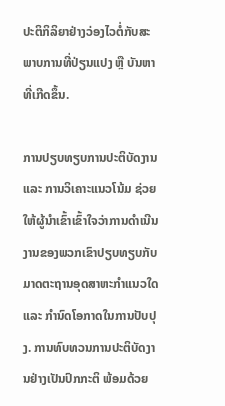ປະຕິກິລິຍາຢ່າງວ່ອງໄວຕໍ່ກັບສະພາບການທີ່ປ່ຽນແປງ ຫຼື ບັນຫາທີ່ເກີດຂຶ້ນ.

ການປຽບທຽບການປະຕິບັດງານ ແລະ ການວິເຄາະແນວໂນ້ມ ຊ່ວຍໃຫ້ຜູ້ນຳເຂົ້າເຂົ້າໃຈວ່າການດຳເນີນງານຂອງພວກເຂົາປຽບທຽບກັບມາດຕະຖານອຸດສາຫະກຳແນວໃດ ແລະ ກຳນົດໂອກາດໃນການປັບປຸງ. ການທົບທວນການປະຕິບັດງານຢ່າງເປັນປົກກະຕິ ພ້ອມດ້ວຍ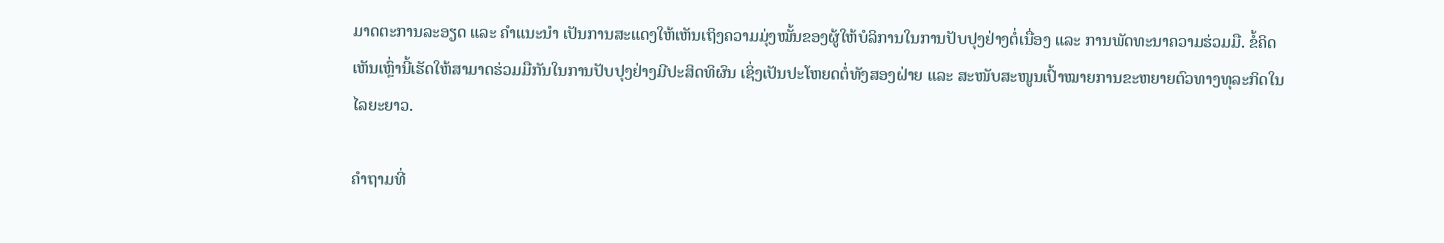ມາດຕະການລະອຽດ ແລະ ຄຳແນະນຳ ເປັນການສະແດງໃຫ້ເຫັນເຖິງຄວາມມຸ່ງໝັ້ນຂອງຜູ້ໃຫ້ບໍລິການໃນການປັບປຸງຢ່າງຕໍ່ເນື່ອງ ແລະ ການພັດທະນາຄວາມຮ່ວມມື. ຂໍ້ຄິດເຫັນເຫຼົ່ານີ້ເຮັດໃຫ້ສາມາດຮ່ວມມືກັນໃນການປັບປຸງຢ່າງມີປະສິດທິຜົນ ເຊິ່ງເປັນປະໂຫຍດຕໍ່ທັງສອງຝ່າຍ ແລະ ສະໜັບສະໜູນເປົ້າໝາຍການຂະຫຍາຍຕົວທາງທຸລະກິດໃນໄລຍະຍາວ.

ຄຳຖາມທີ່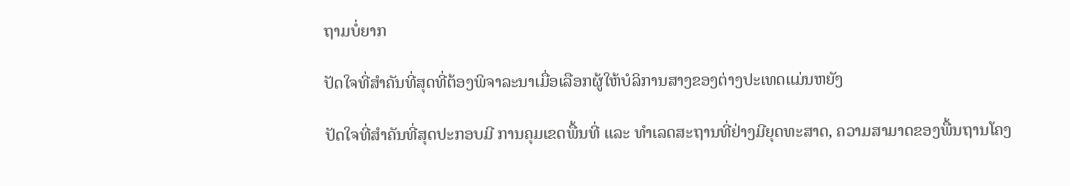ຖາມບໍ່ຍາກ

ປັດໃຈທີ່ສຳຄັນທີ່ສຸດທີ່ຕ້ອງພິຈາລະນາເມື່ອເລືອກຜູ້ໃຫ້ບໍລິການສາງຂອງຕ່າງປະເທດແມ່ນຫຍັງ

ປັດໃຈທີ່ສຳຄັນທີ່ສຸດປະກອບມີ ການຄຸມເຂດພື້ນທີ່ ແລະ ທຳເລດສະຖານທີ່ຢ່າງມີຍຸດທະສາດ, ຄວາມສາມາດຂອງພື້ນຖານໂຄງ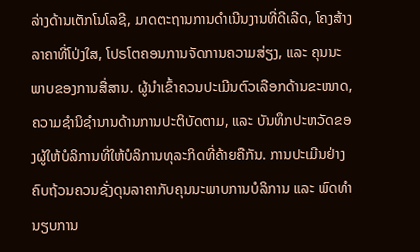ລ່າງດ້ານເຕັກໂນໂລຊີ, ມາດຕະຖານການດຳເນີນງານທີ່ດີເລີດ, ໂຄງສ້າງລາຄາທີ່ໂປ່ງໃສ, ໂປຣໂຕຄອນການຈັດການຄວາມສ່ຽງ, ແລະ ຄຸນນະພາບຂອງການສື່ສານ. ຜູ້ນຳເຂົ້າຄວນປະເມີນຕົວເລືອກດ້ານຂະໜາດ, ຄວາມຊຳນິຊຳນານດ້ານການປະຕິບັດຕາມ, ແລະ ບັນທຶກປະຫວັດຂອງຜູ້ໃຫ້ບໍລິການທີ່ໃຫ້ບໍລິການທຸລະກິດທີ່ຄ້າຍຄືກັນ. ການປະເມີນຢ່າງຄົບຖ້ວນຄວນຊັ່ງດຸນລາຄາກັບຄຸນນະພາບການບໍລິການ ແລະ ພົດທຳນຽບການ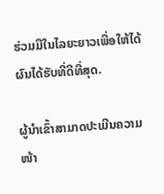ຮ່ວມມືໃນໄລຍະຍາວເພື່ອໃຫ້ໄດ້ຜົນໄດ້ຮັບທີ່ດີທີ່ສຸດ.

ຜູ້ນຳເຂົ້າສາມາດປະເມີນຄວາມໜ້າ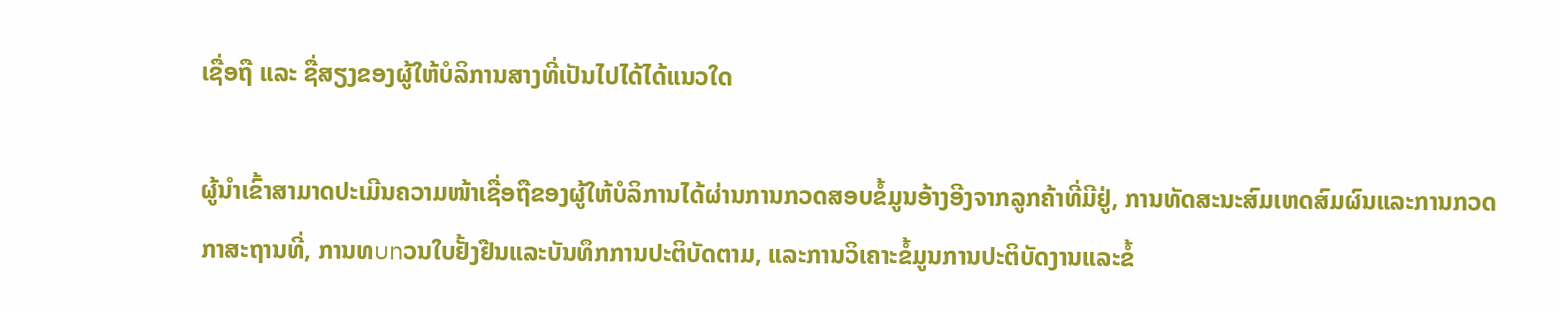ເຊື່ອຖື ແລະ ຊື່ສຽງຂອງຜູ້ໃຫ້ບໍລິການສາງທີ່ເປັນໄປໄດ້ໄດ້ແນວໃດ

ຜູ້ນຳເຂົ້າສາມາດປະເມີນຄວາມໜ້າເຊື່ອຖືຂອງຜູ້ໃຫ້ບໍລິການໄດ້ຜ່ານການກວດສອບຂໍ້ມູນອ້າງອີງຈາກລູກຄ້າທີ່ມີຢູ່, ການທັດສະນະສົມເຫດສົມຜົນແລະການກວດກາສະຖານທີ່, ການທบทວນໃບຢັ້ງຢືນແລະບັນທຶກການປະຕິບັດຕາມ, ແລະການວິເຄາະຂໍ້ມູນການປະຕິບັດງານແລະຂໍ້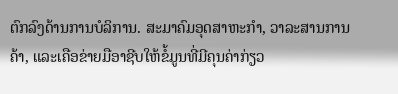ຕົກລົງດ້ານການບໍລິການ. ສະມາຄົມອຸດສາຫະກໍາ, ວາລະສານການຄ້າ, ແລະເຄືອຂ່າຍມືອາຊີບໃຫ້ຂໍ້ມູນທີ່ມີຄຸນຄ່າກ່ຽວ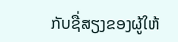ກັບຊື່ສຽງຂອງຜູ້ໃຫ້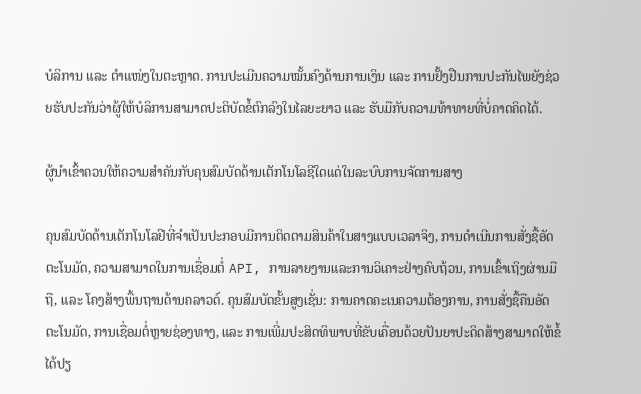ບໍລິການ ແລະ ຕໍາແໜ່ງໃນຕະຫຼາດ. ການປະເມີນຄວາມໝັ້ນຄົງດ້ານການເງິນ ແລະ ການຢັ້ງຢືນການປະກັນໄພຍັງຊ່ວຍຮັບປະກັນວ່າຜູ້ໃຫ້ບໍລິການສາມາດປະຕິບັດຂໍ້ຕົກລົງໃນໄລຍະຍາວ ແລະ ຮັບມືກັບຄວາມທ້າທາຍທີ່ບໍ່ຄາດຄິດໄດ້.

ຜູ້ນຳເຂົ້າຄວນໃຫ້ຄວາມສຳຄັນກັບຄຸນສົມບັດດ້ານເຕັກໂນໂລຊີໃດແດ່ໃນລະບົບການຈັດການສາງ

ຄຸນສົມບັດດ້ານເຕັກໂນໂລຢີທີ່ຈຳເປັນປະກອບມີການຕິດຕາມສິນຄ້າໃນສາງແບບເວລາຈິງ, ການດຳເນີນການສັ່ງຊື້ອັດຕະໂນມັດ, ຄວາມສາມາດໃນການເຊື່ອມຕໍ່ API, ການລາຍງານແລະການວິເຄາະຢ່າງຄົບຖ້ວນ, ການເຂົ້າເຖິງຜ່ານມືຖື, ແລະ ໂຄງສ້າງພື້ນຖານດ້ານຄລາວດ໌. ຄຸນສົມບັດຂັ້ນສູງເຊັ່ນ: ການຄາດຄະເນຄວາມຕ້ອງການ, ການສັ່ງຊື້ຄືນອັດຕະໂນມັດ, ການເຊື່ອມຕໍ່ຫຼາຍຊ່ອງທາງ, ແລະ ການເພີ່ມປະສິດທິພາບທີ່ຂັບເຄື່ອນດ້ວຍປັນຍາປະດິດສ້າງສາມາດໃຫ້ຂໍ້ໄດ້ປຽ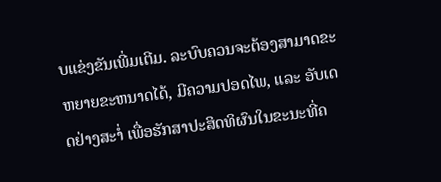ບແຂ່ງຂັນເພີ່ມເຕີມ. ລະບົບຄວນຈະຕ້ອງສາມາດຂະຫຍາຍຂະຫນາດໄດ້, ມີຄວາມປອດໄພ, ແລະ ອັບເດດຢ່າງສະໍ່າ ເພື່ອຮັກສາປະສິດທິຜົນໃນຂະນະທີ່ຄ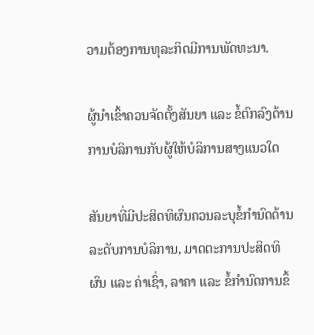ວາມຕ້ອງການທຸລະກິດມີການພັດທະນາ.

ຜູ້ນຳເຂົ້າຄວນຈັດຕັ້ງສັນຍາ ແລະ ຂໍ້ຕົກລົງດ້ານການບໍລິການກັບຜູ້ໃຫ້ບໍລິການສາງແນວໃດ

ສັນຍາທີ່ມີປະສິດທິຜົນຄວນລະບຸຂໍ້ກຳນົດດ້ານລະດັບການບໍລິການ, ມາດຕະການປະສິດທິຜົນ ແລະ ຄ່າເຊົ່າ, ລາຄາ ແລະ ຂໍ້ກຳນົດການຂຶ້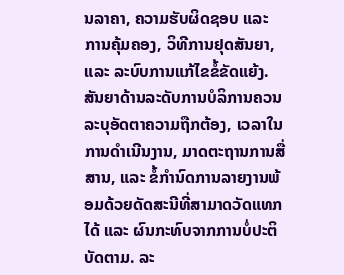ນລາຄາ, ຄວາມຮັບຜິດຊອບ ແລະ ການຄຸ້ມຄອງ, ວິທີການຢຸດສັນຍາ, ແລະ ລະບົບການແກ້ໄຂຂໍ້ຂັດແຍ້ງ. ສັນຍາດ້ານລະດັບການບໍລິການຄວນລະບຸອັດຕາຄວາມຖືກຕ້ອງ, ເວລາໃນການດຳເນີນງານ, ມາດຕະຖານການສື່ສານ, ແລະ ຂໍ້ກຳນົດການລາຍງານພ້ອມດ້ວຍດັດສະນີທີ່ສາມາດວັດແທກໄດ້ ແລະ ຜົນກະທົບຈາກການບໍ່ປະຕິບັດຕາມ. ລະ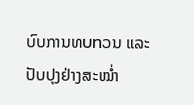ບົບການທบทວນ ແລະ ປັບປຸງຢ່າງສະໝ່ຳ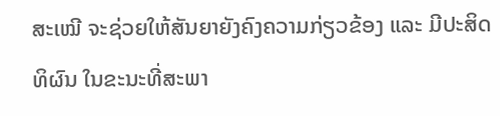ສະເໝີ ຈະຊ່ວຍໃຫ້ສັນຍາຍັງຄົງຄວາມກ່ຽວຂ້ອງ ແລະ ມີປະສິດທິຜົນ ໃນຂະນະທີ່ສະພາ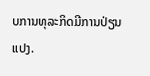ບການທຸລະກິດມີການປ່ຽນແປງ.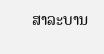ສາລະບານ